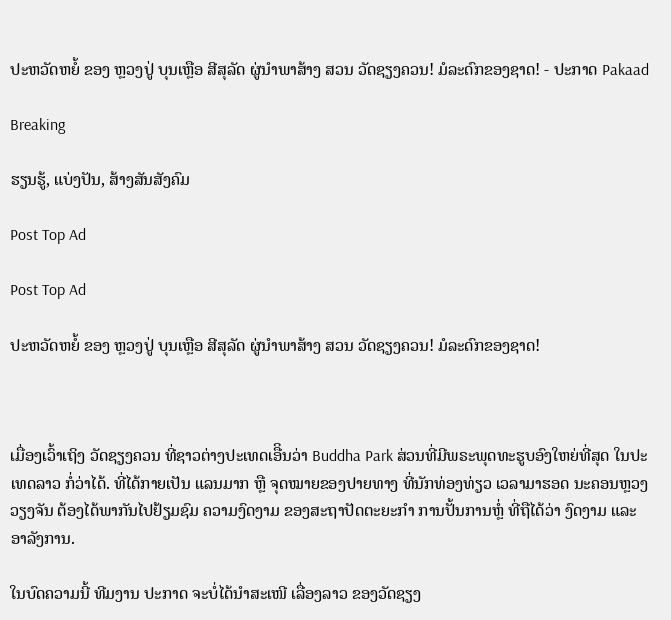ປະຫວັດຫຍໍ້ ຂອງ ຫຼວງປູ່ ບຸນເຫຼືອ ສີສຸລັດ ຜູ່ນຳພາສ້າງ ສວນ ວັດຊຽງຄວນ! ມໍລະດົກຂອງຊາດ! - ປະກາດ Pakaad

Breaking

ຮຽນຮູ້, ແບ່ງປັນ, ສ້າງສັນສັງຄົມ

Post Top Ad

Post Top Ad

ປະຫວັດຫຍໍ້ ຂອງ ຫຼວງປູ່ ບຸນເຫຼືອ ສີສຸລັດ ຜູ່ນຳພາສ້າງ ສວນ ວັດຊຽງຄວນ! ມໍລະດົກຂອງຊາດ!



ເມື່ອງເວົ້າເຖິງ ວັດຊຽງຄວນ ທີ່ຊາວຕ່າງປະເທດເອືິນວ່າ Buddha Park ສ່ວນທີ່ມີພຣະພຸດທະຮູບອົງໃຫຍ່ທີ່ສຸດ ໃນປະເທດລາວ ກໍ່ວ່າໄດ້. ທີ່ໄດ້ກາຍເປັນ ແລນມາກ ຫຼື ຈຸດໝາຍຂອງປາຍທາງ ທີ່ນັກທ່ອງທ່ຽວ ເວລາມາຮອດ ນະຄອນຫຼວງວຽງຈັນ ຕ້ອງໄດ້ພາກັນໄປຢ້ຽມຊົມ ຄວາມງົດງາມ ຂອງສະຖາປັດຕະຍະກຳ ການປັ້ນການຫຼໍ່ ທີ່ຖືໄດ້ວ່າ ງົດງາມ ແລະ ອາລັງການ.

ໃນບົດຄວາມນີ້ ທີມງານ ປະກາດ ຈະບໍ່ໄດ້ນຳສະເໜີ ເລື່ອງລາວ ຂອງວັດຊຽງ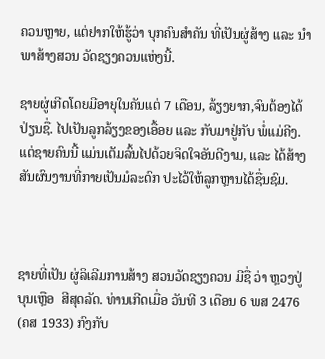ຄວນຫຼາຍ, ແຕ່ຢາກໃຫ້ຮູ້ວ່າ ບຸກຄົນສຳຄັນ ທີ່ເປັນຜູ່ສ້າງ ແລະ ນຳພາສ້າງສວນ ວັດຊຽງຄວນແຫ່ງນີ້.

ຊາຍຜູ່ເກີດໂດຍມີອາຍຸໃນຄັນແຕ່ 7 ເດືອນ, ລ້ຽງຍາກ,ຈົນຕ້ອງໄດ້ປ່ຽນຊື່. ໄປເປັນລູກລ້ຽງຂອງເອື້ອຍ ແລະ ກັບມາຢູ່ກັບ ພໍ່ແມ່ຄີງ. ແຕ່ຊາຍຄົນນີ້ ແມ່ນເຕັມລົ້ນໄປດ້ວຍຈິດໃຈອັນດີງາມ, ແລະ ໄດ້ສ້າງສັນຜົນງານທີ່ກາຍເປັນມໍລະດົກ ປະໄວ້ໃຫ້ລູກຫຼານໄດ້ຊື່ນຊົມ.



ຊາຍທີ່ເປັນ ຜູ່ລິເລີມການສ້າງ ສວນວັດຊຽງຄວນ ມີຊື່ ວ່າ ຫຼວງປູ່ ບຸນເຫຼືອ  ສີສຸດລັດ. ທ່ານເກີດເມື່ອ ວັນທີ 3 ເດືອນ 6 ພສ 2476 (ຄສ 1933) ກົງກັບ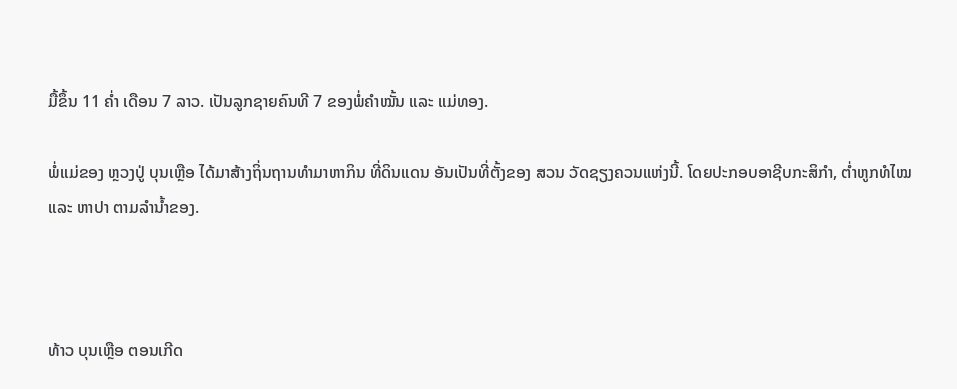ມື້ຂຶ້ນ 11 ຄ່ຳ ເດືອນ 7 ລາວ. ເປັນລູກຊາຍຄົນທີ 7 ຂອງພໍ່ຄຳໝັ້ນ ແລະ ແມ່ທອງ.

ພໍ່ແມ່ຂອງ ຫຼວງປູ່ ບຸນເຫຼືອ ໄດ້ມາສ້າງຖິ່ນຖານທຳມາຫາກິນ ທີ່ດິນແດນ ອັນເປັນທີ່ຕັ້ງຂອງ ສວນ ວັດຊຽງຄວນແຫ່ງນີ້. ໂດຍປະກອບອາຊີບກະສິກຳ, ຕ່ຳຫູກທໍໄໝ ແລະ ຫາປາ ຕາມລຳນ້ຳຂອງ.



ທ້າວ ບຸນເຫຼືອ ຕອນເກີດ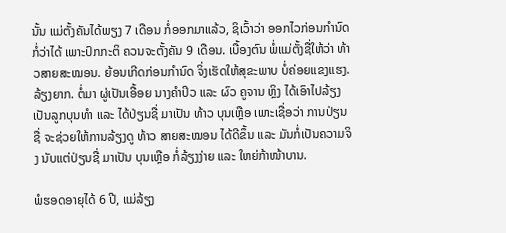ນັ້ນ ແມ່ຕັ້ງຄັນໄດ້ພຽງ 7 ເດືອນ ກໍ່ອອກມາແລ້ວ, ຊິເວົ້າວ່າ ອອກໄວກ່ອນກຳນົດກໍ່ວ່າໄດ້ ເພາະປົກກະຕິ ຄວນຈະຕັ້ງຄັນ 9 ເດືອນ. ເບື້ອງຕົນ ພໍ່ແມ່ຕັ້ງຊື່ໃຫ້ວ່າ ທ້າວສາຍສະໝອນ. ຍ້ອນເກີດກ່ອນກຳນົດ ຈິ່ງເຮັດໃຫ້ສຸຂະພາບ ບໍ່ຄ່ອຍແຂງແຮງ. ລ້ຽງຍາກ. ຕໍ່ມາ ຜູ່ເປັນເອື້ອຍ ນາງຄຳປິວ ແລະ ຜົວ ຄູຈານ ຫຼິງ ໄດ້ເອົາໄປລ້ຽງເປັນລູກບຸນທຳ ແລະ ໄດ້ປ່ຽນຊື່ ມາເປັນ ທ້າວ ບຸນເຫຼືອ ເພາະເຊື່ອວ່າ ການປ່ຽນຊື່ ຈະຊ່ວຍໃຫ້ການລ້ຽງດູ ທ້າວ ສາຍສະໝອນ ໄດ້ດີຂຶ້ນ ແລະ ມັນກໍ່ເປັນຄວາມຈິງ ນັບແຕ່ປ່ຽນຊື່ ມາເປັນ ບຸນເຫຼືອ ກໍ່ລ້ຽງງ່າຍ ແລະ ໃຫຍ່ກ້າໜ້າບານ.

ພໍຮອດອາຍຸໄດ້ 6 ປີ, ແມ່ລ້ຽງ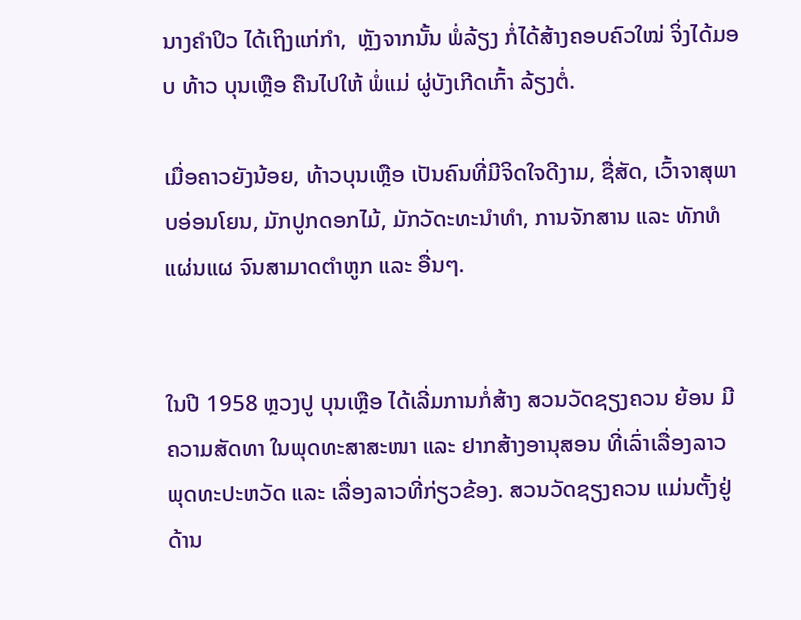ນາງຄຳປິວ ໄດ້ເຖິງແກ່ກຳ,  ຫຼັງຈາກນັ້ນ ພໍ່ລ້ຽງ ກໍ່ໄດ້ສ້າງຄອບຄົວໃໝ່ ຈິ່ງໄດ້ມອບ ທ້າວ ບຸນເຫຼືອ ຄືນໄປໃຫ້ ພໍ່ແມ່ ຜູ່ບັງເກີດເກົ້າ ລ້ຽງຕໍ່.

ເມື່ອຄາວຍັງນ້ອຍ, ທ້າວບຸນເຫຼືອ ເປັນຄົນທີ່ມີຈິດໃຈດີງາມ, ຊື່ສັດ, ເວົ້າຈາສຸພາບອ່ອນໂຍນ, ມັກປູກດອກໄມ້, ມັກວັດະທະນຳທຳ, ການຈັກສານ ແລະ ທັກທໍແຜ່ນແຜ ຈົນສາມາດຕຳຫູກ ແລະ ອື່ນໆ.


ໃນປີ 1958 ຫຼວງປູ ບຸນເຫຼືອ ໄດ້ເລີ່ມການກໍ່ສ້າງ ສວນວັດຊຽງຄວນ ຍ້ອນ ມີຄວາມສັດທາ ໃນພຸດທະສາສະໜາ ແລະ ຢາກສ້າງອານຸສອນ ທີ່ເລົ່າເລື່ອງລາວ ພຸດທະປະຫວັດ ແລະ ເລື່ອງລາວທີ່ກ່ຽວຂ້ອງ. ສວນວັດຊຽງຄວນ ແມ່ນຕັ້ງຢູ່ ດ້ານ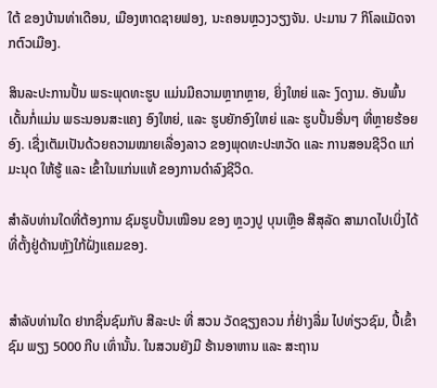ໃຕ້ ຂອງບ້ານທ່າເດືອນ, ເມືອງຫາດຊາຍຟອງ, ນະຄອນຫຼວງວຽງຈັນ. ປະມານ 7 ກິໂລແມັດຈາກຕົວເມືອງ.

ສິນລະປະການປັ້ນ ພຣະພຸດທະຮູບ ແມ່ນມີຄວາມຫຼາກຫຼາຍ, ຍິ່ງໃຫຍ່ ແລະ ງົດງາມ. ອັນພົ້ນເດັ້ນກໍ່ແມ່ນ ພຣະນອນສະແຄງ ອົງໃຫຍ່, ແລະ ຮູບຍັກອົງໃຫຍ່ ແລະ ຮູບປັ້ນອື່ນໆ ທີ່ຫຼາຍຮ້ອຍອົງ. ເຊື່ງເຕັມເປັນດ້ວຍຄວາມໝາຍເລື່ອງລາວ ຂອງພຸດທະປະຫວັດ ແລະ ການສອນຊີວິດ ແກ່ມະນຸດ ໃຫ້ຮູ້ ແລະ ເຂົ້າໃນແກ່ນແທ້ ຂອງການດຳລົງຊີວິດ.

ສຳລັບທ່ານໃດທີ່ຕ້ອງການ ຊົມຮູບປັ້ນເໝືອນ ຂອງ ຫຼວງປູ ບຸນເຫຼືອ ສີສຸລັດ ສາມາດໄປເບິ່ງໄດ້ທີ່ຕັ້ງຢູ່ດ້ານຫຼັງໃກ້ຝັ່ງແຄມຂອງ.


ສຳລັບທ່ານໃດ ຢາກຊື່ນຊົມກັບ ສີລະປະ ທີ່ ສວນ ວັດຊຽງຄວນ ກໍ່ຢ່າງລື່ມ ໄປທ່ຽວຊົມ, ປີ້ເຂົ້າຊົມ ພຽງ 5000 ກີບ ເທົ່ານັ້ນ. ໃນສວນຍັງມີ ຮ້ານອາຫານ ແລະ ສະຖານ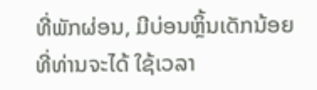ທີ່ພັກຜ່ອນ, ມີບ່ອນຫຼິ້ນເດັກນ້ອຍ ທີ່ທ່ານຈະໄດ້ ໃຊ້ເວລາ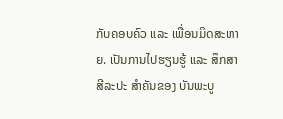ກັບຄອບຄົວ ແລະ ເພື່ອນມິດສະຫາຍ. ເປັນການໄປຮຽນຮູ້ ແລະ ສຶກສາ ສີລະປະ ສຳຄັນຂອງ ບັນພະບູ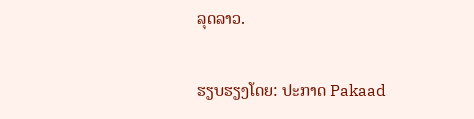ລຸດລາວ.

ຮຽບຮຽງໂດຍ: ປະກາດ Pakaad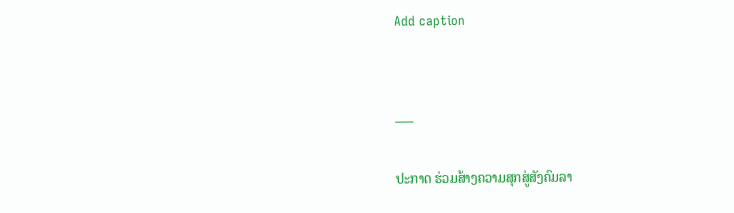Add caption


___

ປະກາດ ຮ່ວມສ້າງຄວາມສຸກສູ່ສັງຄົມລາ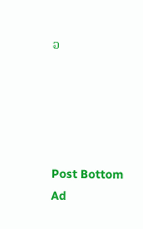ວ





Post Bottom Ad